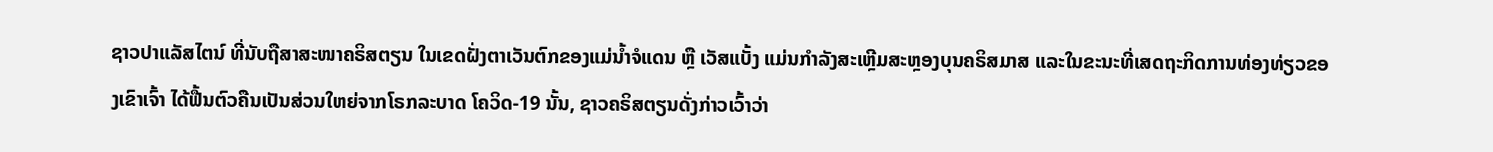ຊາວປາແລັສໄຕນ໌ ທີ່ນັບຖືສາສະໜາຄຣິສຕຽນ ໃນເຂດຝັ່ງຕາເວັນຕົກຂອງແມ່ນ້ຳຈໍແດນ ຫຼື ເວັສແບັ້ງ ແມ່ນກຳລັງສະເຫຼີມສະຫຼອງບຸນຄຣິສມາສ ແລະໃນຂະນະທີ່ເສດຖະກິດການທ່ອງທ່ຽວຂອງເຂົາເຈົ້າ ໄດ້ຟື້ນຕົວຄືນເປັນສ່ວນໃຫຍ່ຈາກໂຣກລະບາດ ໂຄວິດ-19 ນັ້ນ, ຊາວຄຣິສຕຽນດັ່ງກ່າວເວົ້າວ່າ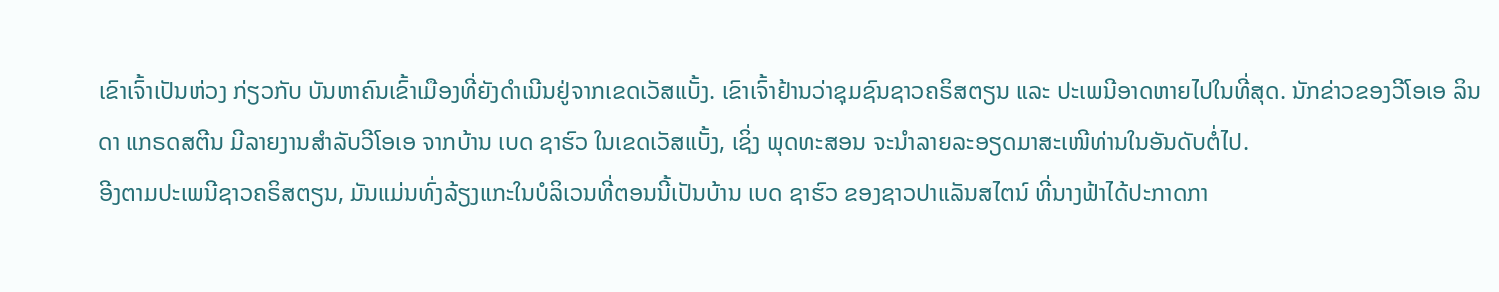ເຂົາເຈົ້າເປັນຫ່ວງ ກ່ຽວກັບ ບັນຫາຄົນເຂົ້າເມືອງທີ່ຍັງດຳເນີນຢູ່ຈາກເຂດເວັສແບັ້ງ. ເຂົາເຈົ້າຢ້ານວ່າຊຸມຊົນຊາວຄຣິສຕຽນ ແລະ ປະເພນີອາດຫາຍໄປໃນທີ່ສຸດ. ນັກຂ່າວຂອງວີໂອເອ ລິນດາ ແກຣດສຕີນ ມີລາຍງານສຳລັບວີໂອເອ ຈາກບ້ານ ເບດ ຊາຮົວ ໃນເຂດເວັສແບັ້ງ, ເຊິ່ງ ພຸດທະສອນ ຈະນຳລາຍລະອຽດມາສະເໜີທ່ານໃນອັນດັບຕໍ່ໄປ.
ອີງຕາມປະເພນີຊາວຄຣິສຕຽນ, ມັນແມ່ນທົ່ງລ້ຽງແກະໃນບໍລິເວນທີ່ຕອນນີ້ເປັນບ້ານ ເບດ ຊາຮົວ ຂອງຊາວປາແລັນສໄຕນ໌ ທີ່ນາງຟ້າໄດ້ປະກາດກາ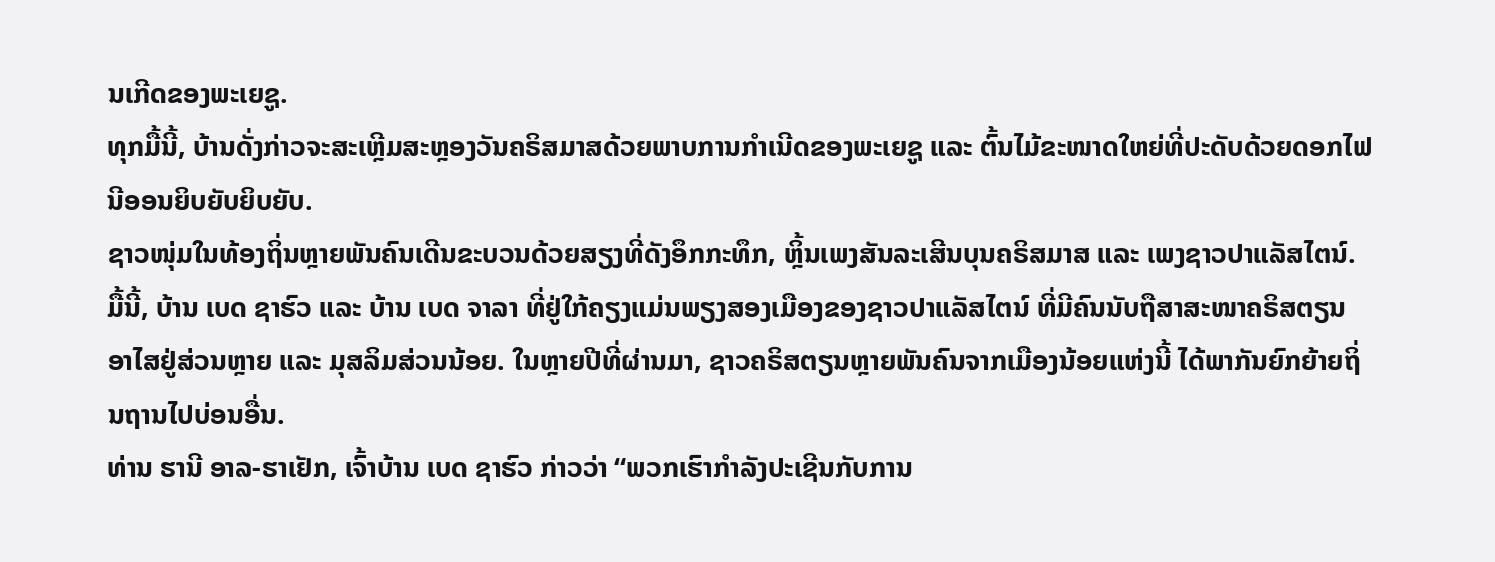ນເກີດຂອງພະເຍຊູ.
ທຸກມື້ນີ້, ບ້ານດັ່ງກ່າວຈະສະເຫຼີມສະຫຼອງວັນຄຣິສມາສດ້ວຍພາບການກຳເນີດຂອງພະເຍຊູ ແລະ ຕົ້ນໄມ້ຂະໜາດໃຫຍ່ທີ່ປະດັບດ້ວຍດອກໄຟນີອອນຍິບຍັບຍິບຍັບ.
ຊາວໜຸ່ມໃນທ້ອງຖິ່ນຫຼາຍພັນຄົນເດີນຂະບວນດ້ວຍສຽງທີ່ດັງອຶກກະທຶກ, ຫຼິ້ນເພງສັນລະເສີນບຸນຄຣິສມາສ ແລະ ເພງຊາວປາແລັສໄຕນ໌.
ມື້ນີ້, ບ້ານ ເບດ ຊາຮົວ ແລະ ບ້ານ ເບດ ຈາລາ ທີ່ຢູ່ໃກ້ຄຽງແມ່ນພຽງສອງເມືອງຂອງຊາວປາແລັສໄຕນ໌ ທີ່ມີຄົນນັບຖືສາສະໜາຄຣິສຕຽນ ອາໄສຢູ່ສ່ວນຫຼາຍ ແລະ ມຸສລິມສ່ວນນ້ອຍ. ໃນຫຼາຍປີທີ່ຜ່ານມາ, ຊາວຄຣິສຕຽນຫຼາຍພັນຄົນຈາກເມືອງນ້ອຍແຫ່ງນີ້ ໄດ້ພາກັນຍົກຍ້າຍຖິ່ນຖານໄປບ່ອນອື່ນ.
ທ່ານ ຮານີ ອາລ-ຮາເຢັກ, ເຈົ້າບ້ານ ເບດ ຊາຮົວ ກ່າວວ່າ “ພວກເຮົາກຳລັງປະເຊີນກັບການ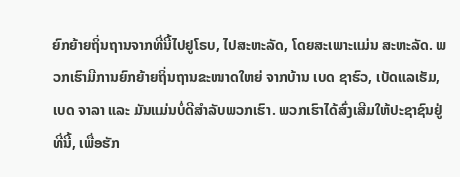ຍົກຍ້າຍຖິ່ນຖານຈາກທີ່ນີ້ໄປຢູໂຣບ, ໄປສະຫະລັດ, ໂດຍສະເພາະແມ່ນ ສະຫະລັດ. ພວກເຮົາມີການຍົກຍ້າຍຖິ່ນຖານຂະໜາດໃຫຍ່ ຈາກບ້ານ ເບດ ຊາຮົວ, ເບັດແລເຮັມ, ເບດ ຈາລາ ແລະ ມັນແມ່ນບໍ່ດີສຳລັບພວກເຮົາ. ພວກເຮົາໄດ້ສົ່ງເສີມໃຫ້ປະຊາຊົນຢູ່ທີ່ນີ້, ເພື່ອຮັກ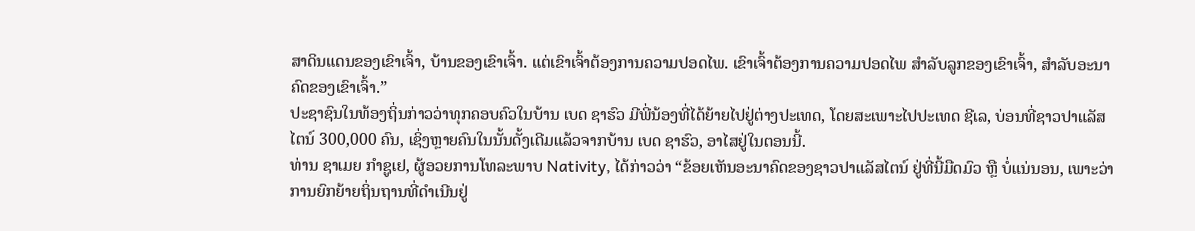ສາດິນແດນຂອງເຂົາເຈົ້າ, ບ້ານຂອງເຂົາເຈົ້າ. ແຕ່ເຂົາເຈົ້າຕ້ອງການຄວາມປອດໄພ. ເຂົາເຈົ້າຕ້ອງການຄວາມປອດໄພ ສຳລັບລູກຂອງເຂົາເຈົ້າ, ສຳລັບອະນາຄົດຂອງເຂົາເຈົ້າ.”
ປະຊາຊົນໃນທ້ອງຖິ່ນກ່າວວ່າທຸກຄອບຄົວໃນບ້ານ ເບດ ຊາຮົວ ມີພີ່ນ້ອງທີ່ໄດ້ຍ້າຍໄປຢູ່ຕ່າງປະເທດ, ໂດຍສະເພາະໄປປະເທດ ຊີເລ, ບ່ອນທີ່ຊາວປາແລັສໄຕນ໌ 300,000 ຄົນ, ເຊິ່ງຫຼາຍຄົນໃນນັ້ນດັ້ງເດີມແລ້ວຈາກບ້ານ ເບດ ຊາຮົວ, ອາໄສຢູ່ໃນຕອນນີ້.
ທ່ານ ຊາເມຍ ກຳຊູເຢ, ຜູ້ອວຍການໂທລະພາບ Nativity, ໄດ້ກ່າວວ່າ “ຂ້ອຍເຫັນອະນາຄົດຂອງຊາວປາແລັສໄຕນ໌ ຢູ່ທີ່ນີ້ມືດມົວ ຫຼື ບໍ່ແນ່ນອນ, ເພາະວ່າການຍົກຍ້າຍຖິ່ນຖານທີ່ດຳເນີນຢູ່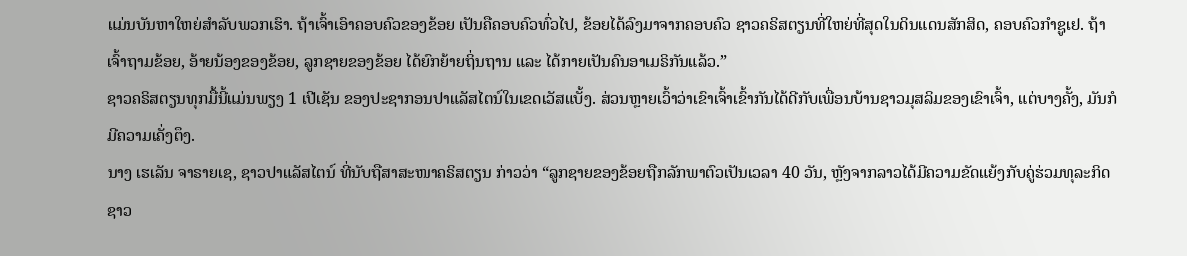ແມ່ນບັນຫາໃຫຍ່ສຳລັບພວກເຮົາ. ຖ້າເຈົ້າເອົາຄອບຄົວຂອງຂ້ອຍ ເປັນຄືຄອບຄົວທົ່ວໄປ, ຂ້ອຍໄດ້ລົງມາຈາກຄອບຄົວ ຊາວຄຣິສຕຽນທີ່ໃຫຍ່ທີ່ສຸດໃນດິນແດນສັກສິດ, ຄອບຄົວກຳຊູເຢ. ຖ້າເຈົ້າຖາມຂ້ອຍ, ອ້າຍນ້ອງຂອງຂ້ອຍ, ລູກຊາຍຂອງຂ້ອຍ ໄດ້ຍົກຍ້າຍຖິ່ນຖານ ແລະ ໄດ້ກາຍເປັນຄົນອາເມຣິກັນແລ້ວ.”
ຊາວຄຣິສຕຽນທຸກມື້ນີ້ແມ່ນພຽງ 1 ເປີເຊັນ ຂອງປະຊາກອນປາແລັສໄຕນ໌ໃນເຂດເວັສແບັ້ງ. ສ່ວນຫຼາຍເວົ້າວ່າເຂົາເຈົ້າເຂົ້າກັນໄດ້ດີກັບເພື່ອນບ້ານຊາວມຸສລິມຂອງເຂົາເຈົ້າ, ແຕ່ບາງຄັ້ງ, ມັນກໍມີຄວາມເຄັ່ງຕຶງ.
ນາງ ເຮເລັນ ຈາຣາຍເຊ, ຊາວປາແລັສໄຕນ໌ ທີ່ນັບຖືສາສະໜາຄຣິສຕຽນ ກ່າວວ່າ “ລູກຊາຍຂອງຂ້ອຍຖືກລັກພາຕົວເປັນເວລາ 40 ວັນ, ຫຼັງຈາກລາວໄດ້ມີຄວາມຂັດແຍ້ງກັບຄູ່ຮ່ວມທຸລະກິດຊາວ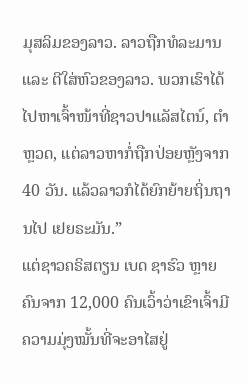ມຸສລິມຂອງລາວ. ລາວຖືກທໍລະມານ ແລະ ຕີໃສ່ຫົວຂອງລາວ. ພວກເຮົາໄດ້ໄປຫາເຈົ້າໜ້າທີ່ຊາວປາແລັສໄຕນ໌, ຕຳຫຼວດ, ແຕ່ລາວຫາກໍ່ຖືກປ່ອຍຫຼັງຈາກ 40 ວັນ. ແລ້ວລາວກໍໄດ້ຍົກຍ້າຍຖິ່ນຖານໄປ ເຢຍຣະມັນ.”
ແຕ່ຊາວຄຣິສຕຽນ ເບດ ຊາຮົວ ຫຼາຍຄົນຈາກ 12,000 ຄົນເວົ້າວ່າເຂົາເຈົ້າມີຄວາມມຸ່ງໝັ້ນທີ່ຈະອາໄສຢູ່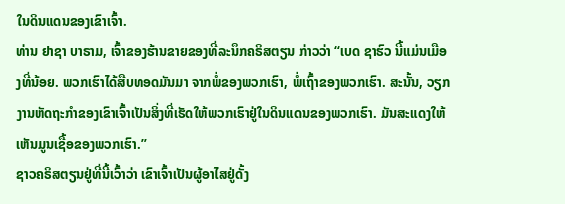ໃນດິນແດນຂອງເຂົາເຈົ້າ.
ທ່ານ ຢາຊາ ບາຣາມ, ເຈົ້າຂອງຮ້ານຂາຍຂອງທີ່ລະນຶກຄຣິສຕຽນ ກ່າວວ່າ “ເບດ ຊາຮົວ ນີ້ແມ່ນເມືອງທີ່ນ້ອຍ. ພວກເຮົາໄດ້ສືບທອດມັນມາ ຈາກພໍ່ຂອງພວກເຮົາ, ພໍ່ເຖົ້າຂອງພວກເຮົາ. ສະນັ້ນ, ວຽກງານຫັດຖະກຳຂອງເຂົາເຈົ້າເປັນສິ່ງທີ່ເຮັດໃຫ້ພວກເຮົາຢູ່ໃນດິນແດນຂອງພວກເຮົາ. ມັນສະແດງໃຫ້ເຫັນມູນເຊື້ອຂອງພວກເຮົາ.”
ຊາວຄຣິສຕຽນຢູ່ທີ່ນີ້ເວົ້າວ່າ ເຂົາເຈົ້າເປັນຜູ້ອາໄສຢູ່ດັ້ງ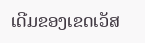ເດີມຂອງເຂດເວັສ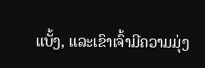ແບັ້ງ, ແລະເຂົາເຈົ້າມີຄວາມມຸ່ງ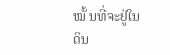ໝັ້ ນທີ່ຈະຢູ່ໃນດິນ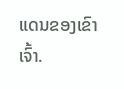ແດນຂອງເຂົາເຈົ້າ.